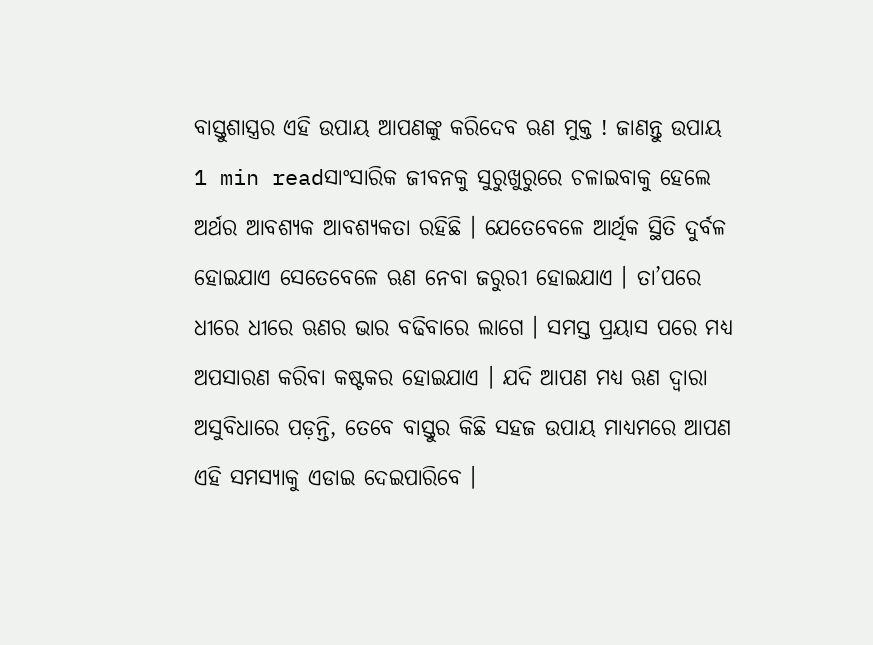ବାସ୍ତୁଶାସ୍ତ୍ରର ଏହି ଉପାୟ ଆପଣଙ୍କୁ କରିଦେବ ଋଣ ମୁକ୍ତ ! ଜାଣନ୍ତୁ ଉପାୟ
1 min readସାଂସାରିକ ଜୀବନକୁ ସୁରୁଖୁରୁରେ ଚଳାଇବାକୁ ହେଲେ ଅର୍ଥର ଆବଶ୍ୟକ ଆବଶ୍ୟକତା ରହିଛି । ଯେତେବେଳେ ଆର୍ଥିକ ସ୍ଥିତି ଦୁର୍ବଳ ହୋଇଯାଏ ସେତେବେଳେ ଋଣ ନେବା ଜରୁରୀ ହୋଇଯାଏ । ତା’ପରେ ଧୀରେ ଧୀରେ ଋଣର ଭାର ବଢିବାରେ ଲାଗେ । ସମସ୍ତ ପ୍ରୟାସ ପରେ ମଧ୍ୟ ଅପସାରଣ କରିବା କଷ୍ଟକର ହୋଇଯାଏ । ଯଦି ଆପଣ ମଧ୍ୟ ଋଣ ଦ୍ୱାରା ଅସୁବିଧାରେ ପଡ଼ନ୍ତି, ତେବେ ବାସ୍ତୁର କିଛି ସହଜ ଉପାୟ ମାଧ୍ୟମରେ ଆପଣ ଏହି ସମସ୍ୟାକୁ ଏଡାଇ ଦେଇପାରିବେ ।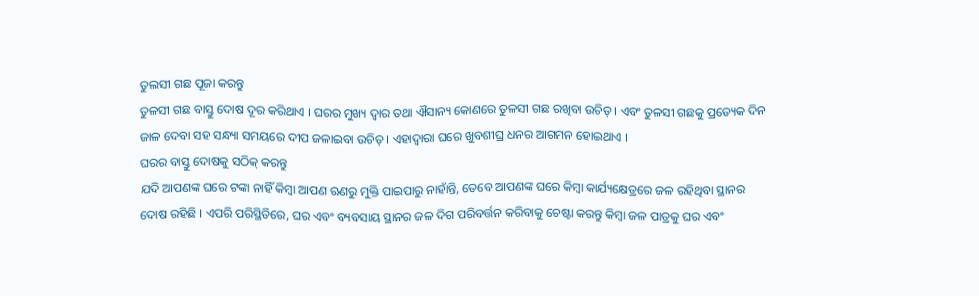ତୁଲସୀ ଗଛ ପୂଜା କରନ୍ତୁ
ତୁଳସୀ ଗଛ ବାସ୍ତୁ ଦୋଷ ଦୂର କରିଥାଏ । ଘରର ମୁଖ୍ୟ ଦ୍ୱାର ତଥା ଐସାନ୍ୟ କୋଣରେ ତୁଳସୀ ଗଛ ରଖିବା ଉଚିତ୍ । ଏବଂ ତୁଳସୀ ଗଛକୁ ପ୍ରତ୍ୟେକ ଦିନ ଜାଳ ଦେବା ସହ ସନ୍ଧ୍ୟା ସମୟରେ ଦୀପ ଜଳାଇବା ଉଚିତ୍ । ଏହାଦ୍ୱାରା ଘରେ ଖୁବଶୀଘ୍ର ଧନର ଆଗମନ ହୋଇଥାଏ ।
ଘରର ବାସ୍ତୁ ଦୋଷକୁ ସଠିକ୍ କରନ୍ତୁ
ଯଦି ଆପଣଙ୍କ ଘରେ ଟଙ୍କା ନାହିଁ କିମ୍ବା ଆପଣ ଋଣରୁ ମୁକ୍ତି ପାଇପାରୁ ନାହାଁନ୍ତି, ତେବେ ଆପଣଙ୍କ ଘରେ କିମ୍ବା କାର୍ଯ୍ୟକ୍ଷେତ୍ରରେ ଜଳ ରହିଥିବା ସ୍ଥାନର ଦୋଷ ରହିଛି । ଏପରି ପରିସ୍ଥିତିରେ, ଘର ଏବଂ ବ୍ୟବସାୟ ସ୍ଥାନର ଜଳ ଦିଗ ପରିବର୍ତ୍ତନ କରିବାକୁ ଚେଷ୍ଟା କରନ୍ତୁ କିମ୍ବା ଜଳ ପାତ୍ରକୁ ଘର ଏବଂ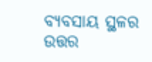ବ୍ୟବସାୟ ସ୍ଥଳର ଉତ୍ତର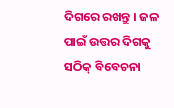ଦିଗରେ ରଖନ୍ତୁ । ଜଳ ପାଇଁ ଉତ୍ତର ଦିଗକୁ ସଠିକ୍ ବିବେଚନା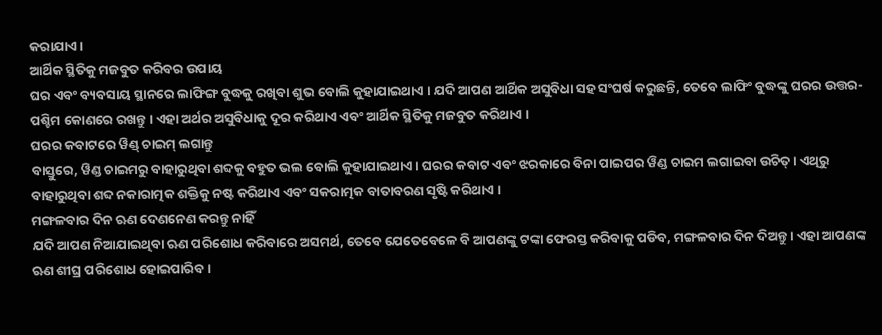କରାଯାଏ ।
ଆର୍ଥିକ ସ୍ଥିତିକୁ ମଜବୁତ କରିବର ଉପାୟ
ଘର ଏବଂ ବ୍ୟବସାୟ ସ୍ଥାନରେ ଲାଫିଙ୍ଗ ବୁଦ୍ଧକୁ ରଖିବା ଶୁଭ ବୋଲି କୁହାଯାଇଥାଏ । ଯଦି ଆପଣ ଆର୍ଥିକ ଅସୁବିଧା ସହ ସଂଘର୍ଷ କରୁଛନ୍ତି, ତେବେ ଲାଫିଂ ବୁଦ୍ଧଙ୍କୁ ଘରର ଉତ୍ତର-ପଶ୍ଚିମ କୋଣରେ ରଖନ୍ତୁ । ଏହା ଅର୍ଥର ଅସୁବିଧାକୁ ଦୂର କରିଥାଏ ଏବଂ ଆର୍ଥିକ ସ୍ଥିତିକୁ ମଜବୁତ କରିଥାଏ ।
ଘରର କବାଟରେ ୱିଣ୍ଡ୍ ଚାଇମ୍ ଲଗାନ୍ତୁ
ବାସ୍ତୁରେ, ୱିଣ୍ଡ ଚାଇମରୁ ବାହାରୁଥିବା ଶବ୍ଦକୁ ବହୁତ ଭଲ ବୋଲି କୁହାଯାଇଥାଏ । ଘରର କବାଟ ଏବଂ ଝରକାରେ ବିନା ପାଇପର ୱିଣ୍ଡ ଚାଇମ ଲଗାଇବା ଉଚିତ୍ । ଏଥିରୁ ବାହାରୁଥିବା ଶବ୍ଦ ନକାରାତ୍ମକ ଶକ୍ତିକୁ ନଷ୍ଟ କରିଥାଏ ଏବଂ ସକରାତ୍ମକ ବାତାବରଣ ସୃଷ୍ଟି କରିଥାଏ ।
ମଙ୍ଗଳବାର ଦିନ ଋଣ ଦେଣନେଣ କରନ୍ତୁ ନାହିଁ
ଯଦି ଆପଣ ନିଆଯାଇଥିବା ଋଣ ପରିଶୋଧ କରିବାରେ ଅସମର୍ଥ, ତେବେ ଯେତେବେଳେ ବି ଆପଣଙ୍କୁ ଟଙ୍କା ଫେରସ୍ତ କରିବାକୁ ପଡିବ, ମଙ୍ଗଳବାର ଦିନ ଦିଅନ୍ତୁ । ଏହା ଆପଣଙ୍କ ଋଣ ଶୀଘ୍ର ପରିଶୋଧ ହୋଇପାରିବ ।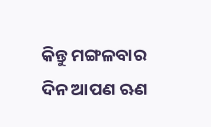କିନ୍ତୁ ମଙ୍ଗଳବାର ଦିନ ଆପଣ ଋଣ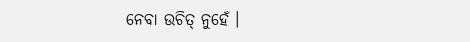ନେବା ଉଚିତ୍ ନୁହେଁ ।